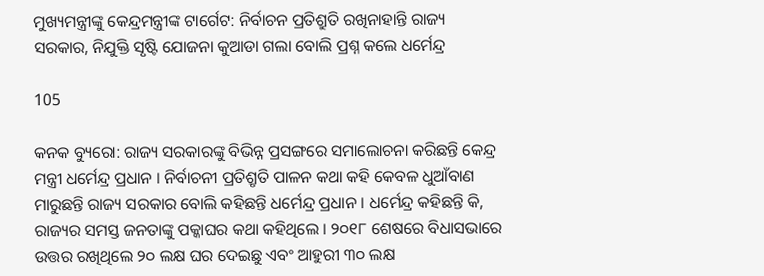ମୁଖ୍ୟମନ୍ତ୍ରୀଙ୍କୁ କେନ୍ଦ୍ରମନ୍ତ୍ରୀଙ୍କ ଟାର୍ଗେଟ: ନିର୍ବାଚନ ପ୍ରତିଶ୍ରୁତି ରଖିନାହାନ୍ତି ରାଜ୍ୟ ସରକାର, ନିଯୁକ୍ତି ସୃଷ୍ଟି ଯୋଜନା କୁଆଡା ଗଲା ବୋଲି ପ୍ରଶ୍ନ କଲେ ଧର୍ମେନ୍ଦ୍ର

105

କନକ ବ୍ୟୁରୋ: ରାଜ୍ୟ ସରକାରଙ୍କୁ ବିଭିନ୍ନ ପ୍ରସଙ୍ଗରେ ସମାଲୋଚନା କରିଛନ୍ତି କେନ୍ଦ୍ର ମନ୍ତ୍ରୀ ଧର୍ମେନ୍ଦ୍ର ପ୍ରଧାନ । ନିର୍ବାଚନୀ ପ୍ରତିଶ୍ରୃତି ପାଳନ କଥା କହି କେବଳ ଧୁଆଁବାଣ ମାରୁଛନ୍ତି ରାଜ୍ୟ ସରକାର ବୋଲି କହିଛନ୍ତି ଧର୍ମେନ୍ଦ୍ର ପ୍ରଧାନ । ଧର୍ମେନ୍ଦ୍ର କହିଛନ୍ତି କି, ରାଜ୍ୟର ସମସ୍ତ ଜନତାଙ୍କୁ ପକ୍କାଘର କଥା କହିଥିଲେ । ୨୦୧୮ ଶେଷରେ ବିଧାସଭାରେ ଉତ୍ତର ରଖିଥିଲେ ୨୦ ଲକ୍ଷ ଘର ଦେଇଛୁ ଏବଂ ଆହୁରୀ ୩୦ ଲକ୍ଷ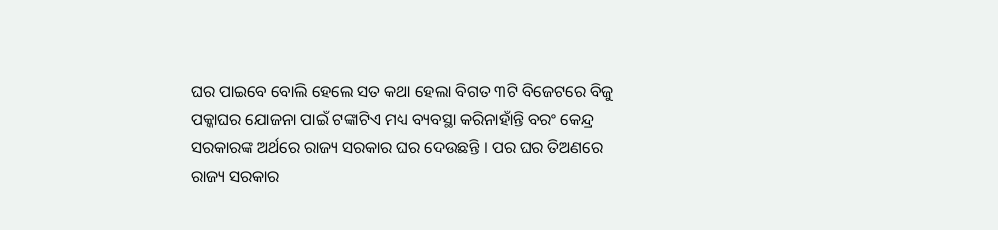ଘର ପାଇବେ ବୋଲି ହେଲେ ସତ କଥା ହେଲା ବିଗତ ୩ଟି ବିଜେଟରେ ବିଜୁ ପକ୍କାଘର ଯୋଜନା ପାଇଁ ଟଙ୍କାଟିଏ ମଧ୍ୟ ବ୍ୟବସ୍ଥା କରିନାହାଁନ୍ତି ବରଂ କେନ୍ଦ୍ର ସରକାରଙ୍କ ଅର୍ଥରେ ରାଜ୍ୟ ସରକାର ଘର ଦେଉଛନ୍ତି । ପର ଘର ତିଅଣରେ ରାଜ୍ୟ ସରକାର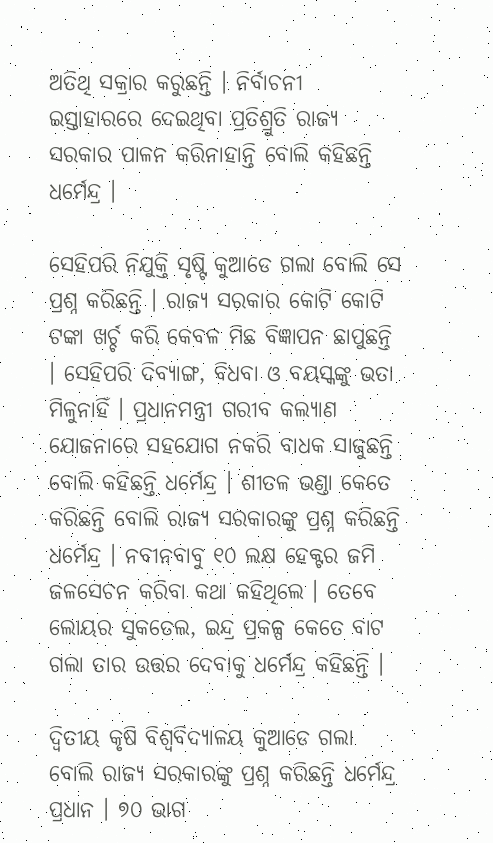ଅତିଥି ସକ୍ରାର କରୁଛନ୍ତି । ନିର୍ବାଚନୀ ଇସ୍ତାହାରରେ ଦେଇଥିବା ପ୍ରତିଶ୍ରୁତି ରାଜ୍ୟ ସରକାର ପାଳନ କରିନାହାନ୍ତି ବୋଲି କହିଛନ୍ତି ଧର୍ମେନ୍ଦ୍ର ।

ସେହିପରି ନିଯୁକ୍ତି ସୃଷ୍ଟି କୁଆଡେ ଗଲା ବୋଲି ସେ ପ୍ରଶ୍ନ କରିଛନ୍ତି । ରାଜ୍ୟ ସରକାର କୋଟି କୋଟି ଟଙ୍କା ଖର୍ଚ୍ଚ କରି କେବଳ ମିଛ ବିଜ୍ଞାପନ ଛାପୁଛନ୍ତି । ସେହିପରି ଦିବ୍ୟାଙ୍ଗ, ବିଧବା ଓ ବୟସ୍କଙ୍କୁ ଭତା ମିଳୁନାହିଁ । ପ୍ରଧାନମନ୍ତ୍ରୀ ଗରୀବ କଲ୍ୟାଣ ଯୋଜନାରେ ସହଯୋଗ ନକରି ବାଧକ ସାଜୁଛନ୍ତି ବୋଲି କହିଛନ୍ତି ଧର୍ମେନ୍ଦ୍ର । ଶୀତଳ ଭଣ୍ଡା କେତେ କରିଛନ୍ତି ବୋଲି ରାଜ୍ୟ ସରକାରଙ୍କୁ ପ୍ରଶ୍ନ କରିଛନ୍ତି ଧର୍ମେନ୍ଦ୍ର । ନବୀନବାବୁ ୧୦ ଲକ୍ଷ ହେକ୍ଟର ଜମି ଜଳସେଚନ କରିବା କଥା କହିଥିଲେ । ତେବେ ଲୋୟର ସୁକତେଲ, ଇନ୍ଦ୍ର ପ୍ରକଳ୍ପ କେତେ ବାଟ ଗଲା ତାର ଉତ୍ତର ଦେବାକୁ ଧର୍ମେନ୍ଦ୍ର କହିଛନ୍ତି ।

ଦ୍ୱିତୀୟ କୃଷି ବିଶ୍ୱବିଦ୍ୟାଳୟ କୁଆଡେ ଗଲା ବୋଲି ରାଜ୍ୟ ସରକାରଙ୍କୁ ପ୍ରଶ୍ନ କରିଛନ୍ତି ଧର୍ମେନ୍ଦ୍ର ପ୍ରଧାନ । ୭୦ ଭାଗ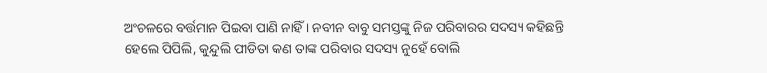ଅଂଚଳରେ ବର୍ତ୍ତମାନ ପିଇବା ପାଣି ନାହିଁ । ନବୀନ ବାବୁ ସମସ୍ତଙ୍କୁ ନିଜ ପରିବାରର ସଦସ୍ୟ କହିଛନ୍ତି ହେଲେ ପିପିଲି, କୁନ୍ଦୁଲି ପୀଡିତା କଣ ତାଙ୍କ ପରିବାର ସଦସ୍ୟ ନୁହେଁ ବୋଲି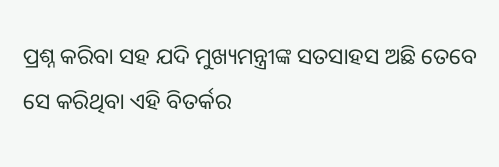ପ୍ରଶ୍ନ କରିବା ସହ ଯଦି ମୁଖ୍ୟମନ୍ତ୍ରୀଙ୍କ ସତସାହସ ଅଛି ତେବେ ସେ କରିଥିବା ଏହି ବିତର୍କର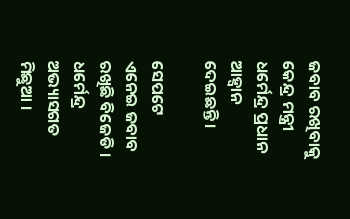ଜବାବ ରଖିବାକୁ କେନ୍ଦ୍ର ମନ୍ତ୍ରୀ ଧର୍ମେନ୍ଦ୍ର ପ୍ରଧାନ ଆହ୍ୱାନ ଦେଇଛନ୍ତି ।

ସେପଟେ ଏନେଇ ଜବାବ ରଖିଛି ବିଜେଡି । ଧର୍ମେନ୍ଦ୍ର ଅଭ୍ୟାସଗତ ମିଛୁଆ ।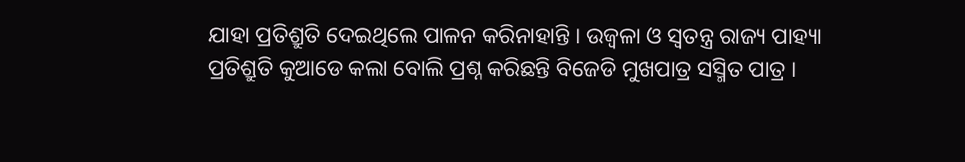ଯାହା ପ୍ରତିଶ୍ରୁତି ଦେଇଥିଲେ ପାଳନ କରିନାହାନ୍ତି । ଉଜ୍ୱଳା ଓ ସ୍ୱତନ୍ତ୍ର ରାଜ୍ୟ ପାହ୍ୟା ପ୍ରତିଶ୍ରୁତି କୁଆଡେ କଲା ବୋଲି ପ୍ରଶ୍ନ କରିଛନ୍ତି ବିଜେଡି ମୁଖପାତ୍ର ସସ୍ମିତ ପାତ୍ର ।